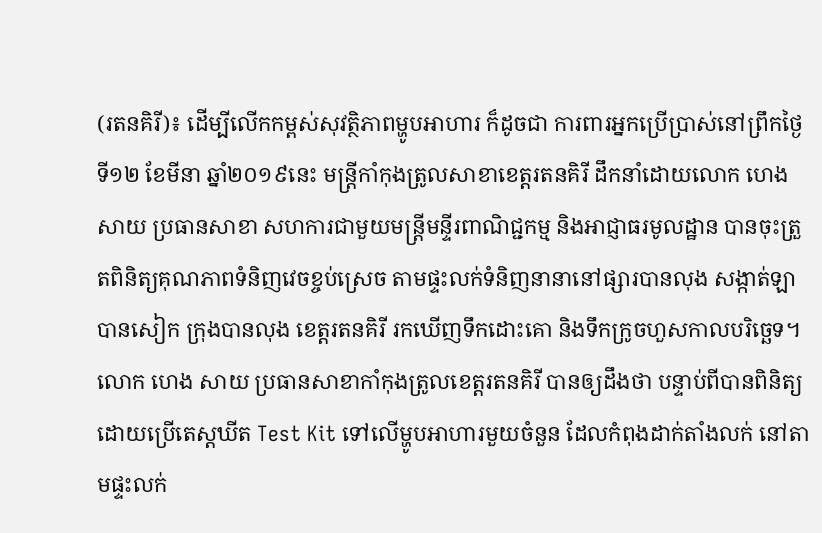(រតនគិរី)៖ ដើម្បីលើកកម្ពស់សុវត្ថិភាពម្ហូបអាហារ ក៏ដូចជា ការពារអ្នកប្រើប្រាស់នៅព្រឹកថ្ងៃទី១២ ខែមីនា ឆ្នាំ២០១៩នេះ មន្រ្ដីកាំកុងត្រូលសាខាខេត្តរតនគិរី ដឹកនាំដោយលោក ហេង សាយ ប្រធានសាខា សហការជាមួយមន្រ្តីមន្ទីរពាណិជ្ជកម្ម និងអាជ្ញាធរមូលដ្ឋាន បានចុះត្រួតពិនិត្យគុណភាពទំនិញវេចខ្ចប់ស្រេច តាមផ្ទះលក់ទំនិញនានានៅផ្សារបានលុង សង្កាត់ឡាបានសៀក ក្រុងបានលុង ខេត្តរតនគិរី រកឃើញទឹកដោះគោ និងទឹកក្រូចហួសកាលបរិច្ឆេទ។
លោក ហេង សាយ ប្រធានសាខាកាំកុងត្រូលខេត្តរតនគិរី បានឲ្យដឹងថា បន្ទាប់ពីបានពិនិត្យ ដោយប្រើតេស្តឃីត Test Kit ទៅលើម្ហូបអាហារមួយចំនួន ដែលកំពុងដាក់តាំងលក់ នៅតាមផ្ទះលក់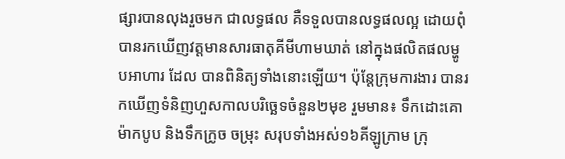ផ្សារបានលុងរួចមក ជាលទ្ធផល គឺទទួលបានលទ្ធផលល្អ ដោយពុំបានរកឃើញវត្តមានសារធាតុគីមីហាមឃាត់ នៅក្នុងផលិតផលម្ហូបអាហារ ដែល បានពិនិត្យទាំងនោះឡើយ។ ប៉ុន្តែក្រុមការងារ បានរកឃើញទំនិញហួសកាលបរិច្ឆេទចំនួន២មុខ រួមមាន៖ ទឹកដោះគោ ម៉ាកបូប និងទឹកក្រូច ចម្រុះ សរុបទាំងអស់១៦គីឡូក្រាម ក្រុ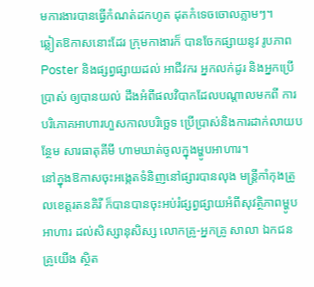មការងារបានធ្វើកំណត់ដកហូត ដុតកំទេចចោលភ្លាមៗ។
ឆ្លៀតឱកាសនោះដែរ ក្រុមកាងារក៏ បានចែកផ្សាយនូវ រូបភាព Poster និងផ្សព្វផ្សាយដល់ អាជីវករ អ្នកលក់ដូរ និងអ្នកប្រើប្រាស់ ឲ្យបានយល់ ដឹងអំពីផលវិបាកដែលបណ្តាលមកពី ការបរិភោគអាហារហួសកាលបរិច្ឆេទ ប្រើប្រាស់និងការដាក់លាយបន្ថែម សារធាតុគីមី ហាមឃាត់ចូលក្នុងម្ហូបអាហារ។
នៅក្នុងឱកាសចុះអង្កេតទំនិញនៅផ្សារបានលុង មន្រ្តីកាំកុងត្រូលខេត្តរតនគិរី ក៏បានបានចុះអប់រំផ្សព្វផ្សាយអំពីសុវត្ថិភាពម្ហូបអាហារ ដល់សិស្សានុសិស្ស លោកគ្រូ-អ្នកគ្រូ សាលា ឯកជន គ្រូយើង ស្ថិត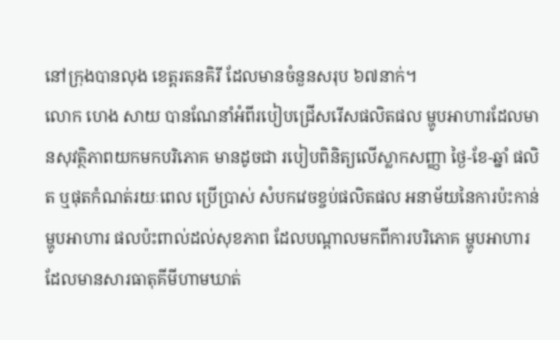នៅក្រុងបានលុង ខេត្តរតនគិរី ដែលមានចំនួនសរុប ៦៧នាក់។
លោក ហេង សាយ បានណែនាំអំពីរបៀបជ្រើសរើសផលិតផល ម្ហូបអាហារដែលមានសុវត្ថិភាពយកមកបរិភោគ មានដូចជា របៀបពិនិត្យលើស្លាកសញ្ញា ថ្ងៃ-ខែ-ឆ្នាំ ផលិត ឬផុតកំណត់រយៈពេល ប្រើប្រាស់ សំបកវេចខ្ចប់ផលិតផល អនាម័យនៃការប៉ះកាន់ម្ហូបអាហារ ផលប៉ះពាល់ដល់សុខភាព ដែលបណ្តាលមកពីការបរិភោគ ម្ហូបអាហារ ដែលមានសារធាតុគីមីហាមឃាត់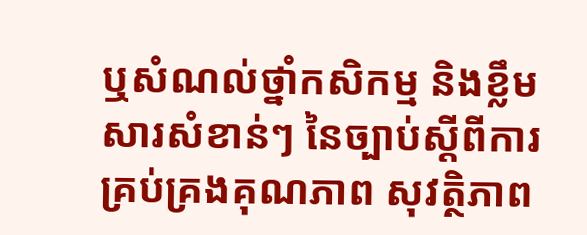ឬសំណល់ថ្នាំកសិកម្ម និងខ្លឹមសារសំខាន់ៗ នៃច្បាប់ស្តីពីការគ្រប់គ្រងគុណភាព សុវត្ថិភាព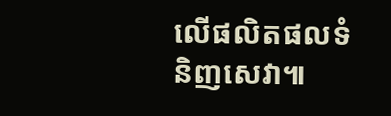លើផលិតផលទំនិញសេវា៕